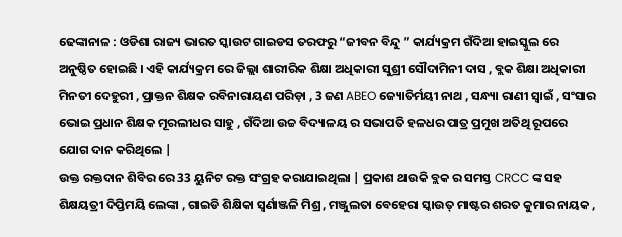ଢେଙ୍କାନାଳ : ଓଡିଶା ରାଜ୍ୟ ଭାରତ ସ୍କାଉଟ ଗାଇଡସ ତରଫରୁ “ଜୀବନ ବିନ୍ଦୁ ” କାର୍ଯ୍ୟକ୍ରମ ଗଁଦିଆ ହାଇସ୍କୁଲ ରେ ଅନୁଷ୍ଠିତ ହୋଇଛି । ଏହି କାର୍ଯ୍ୟକ୍ରମ ରେ ଜିଲ୍ଲା ଶାରୀରିକ ଶିକ୍ଷା ଅଧିକାରୀ ସୁଶ୍ରୀ ସୌଦାମିନୀ ଦାସ , ବ୍ଲକ ଶିକ୍ଷା ଅଧିକାରୀ ମିନତୀ ଦେହୁରୀ , ପ୍ରାକ୍ତନ ଶିକ୍ଷକ ରବିନାରାୟଣ ପରିଡ଼ା , 3 ଜଣ ABEO ଜ୍ୟୋତିର୍ମୟୀ ନାଥ , ସନ୍ଧ୍ୟା ରାଣୀ ସ୍ୱାଇଁ , ସଂସାର ଭୋଇ ପ୍ରଧାନ ଶିକ୍ଷକ ମୂରଲୀଧର ସାହୁ , ଗଁଦିଆ ଉଚ୍ଚ ବିଦ୍ୟାଳୟ ର ସଭାପତି ହଳଧର ପାତ୍ର ପ୍ରମୁଖ ଅତିଥି ରୂପରେ ଯୋଗ ଦାନ କରିଥିଲେ |
ଉକ୍ତ ରକ୍ତଦାନ ଶିବିର ରେ 33 ୟୁନିଟ ରକ୍ତ ସଂଗ୍ରହ କରାଯାଇଥିଲା | ପ୍ରକାଶ ଥାଉକି ବ୍ଲକ ର ସମସ୍ତ CRCC ଙ୍କ ସହ ଶିକ୍ଷୟତ୍ରୀ ଦିପ୍ତିମୟି ଲେଙ୍କା , ଗାଇଡି ଶିକ୍ଷିକା ସ୍ଵର୍ଣାଞ୍ଜଳି ମିଶ୍ର , ମଞ୍ଜୁଲତା ବେହେରା ସ୍କାଉତ୍ ମାଷ୍ଟର ଶରତ କୁମାର ନାୟକ ,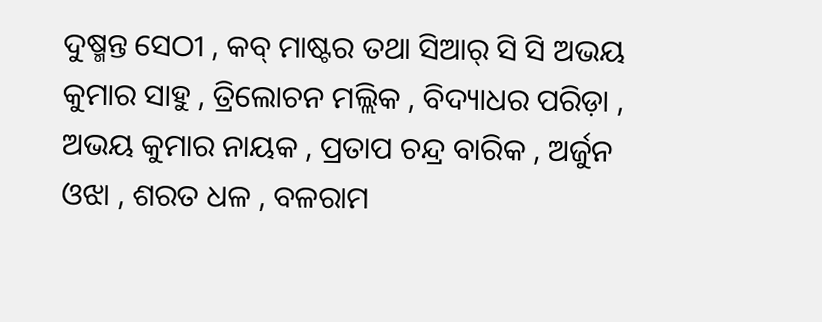ଦୁଷ୍ମନ୍ତ ସେଠୀ , କବ୍ ମାଷ୍ଟର ତଥା ସିଆର୍ ସି ସି ଅଭୟ କୁମାର ସାହୁ , ତ୍ରିଲୋଚନ ମଲ୍ଲିକ , ବିଦ୍ୟାଧର ପରିଡ଼ା , ଅଭୟ କୁମାର ନାୟକ , ପ୍ରତାପ ଚନ୍ଦ୍ର ବାରିକ , ଅର୍ଜୁନ ଓଝା , ଶରତ ଧଳ , ବଳରାମ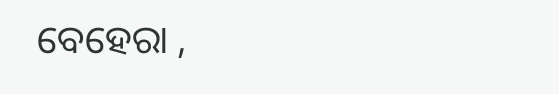ବେହେରା ,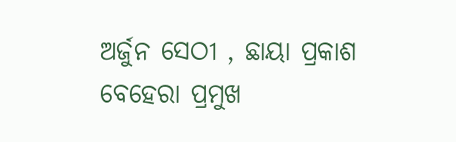ଅର୍ଜୁନ ସେଠୀ , ଛାୟା ପ୍ରକାଶ ବେହେରା ପ୍ରମୁଖ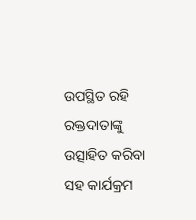ଉପସ୍ଥିତ ରହି ରକ୍ତଦାତାଙ୍କୁ ଉତ୍ସାହିତ କରିବା ସହ କାର୍ଯକ୍ରମ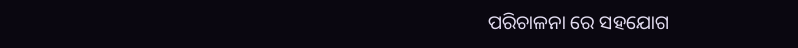ପରିଚାଳନା ରେ ସହଯୋଗ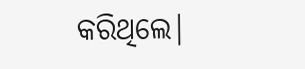କରିଥିଲେ|